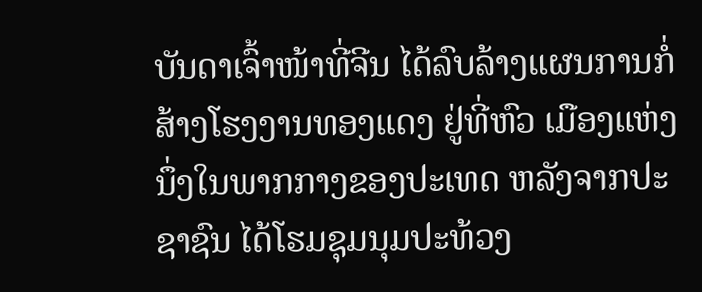ບັນດາເຈົ້າໜ້າທີ່ຈີນ ໄດ້ລົບລ້າງແຜນການກໍ່ສ້າງໂຮງງານທອງແດງ ຢູ່ທີ່ຫົວ ເມືອງແຫ່ງ
ນຶ່ງໃນພາກກາງຂອງປະເທດ ຫລັງຈາກປະຊາຊົນ ໄດ້ໂຮມຊຸມນຸມປະທ້ວງ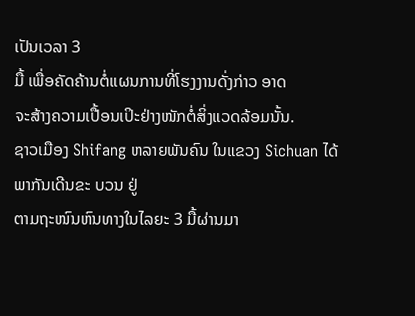ເປັນເວລາ 3
ມື້ ເພື່ອຄັດຄ້ານຕໍ່ແຜນການທີ່ໂຮງງານດັ່ງກ່າວ ອາດ
ຈະສ້າງຄວາມເປື້ອນເປິະຢ່າງໜັກຕໍ່ສິ່ງແວດລ້ອມນັ້ນ.
ຊາວເມືອງ Shifang ຫລາຍພັນຄົນ ໃນແຂວງ Sichuan ໄດ້ພາກັນເດີນຂະ ບວນ ຢູ່
ຕາມຖະໜົນຫົນທາງໃນໄລຍະ 3 ມື້ຜ່ານມາ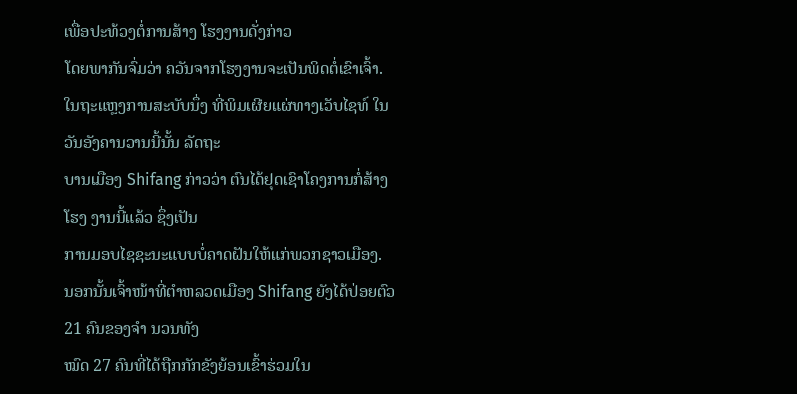ເພື່ອປະທ້ວງຕໍ່ການສ້າງ ໂຮງງານດັ່ງກ່າວ
ໂດຍພາກັນຈົ່ມວ່າ ຄວັນຈາກໂຮງງານຈະເປັນພິດຕໍ່ເຂົາເຈົ້າ.
ໃນຖະແຫຼງການສະບັບນຶ່ງ ທີ່ພິມເຜີຍແຜ່ທາງເວັບໄຊທ໌ ໃນວັນອັງຄານວານນີ້ນັ້ນ ລັດຖະ
ບານເມືອງ Shifang ກ່າວວ່າ ຕົນໄດ້ຢຸດເຊົາໂຄງການກໍ່ສ້າງໂຮງ ງານນີ້ແລ້ວ ຊຶ່ງເປັນ
ການມອບໄຊຊະນະແບບບໍ່ຄາດຝັນໃຫ້ແກ່ພວກຊາວເມືອງ.
ນອກນັ້ນເຈົ້າໜ້າທີ່ຕໍາຫລວດເມືອງ Shifang ຍັງໄດ້ປ່ອຍຕົວ 21 ຄົນຂອງຈຳ ນວນທັງ
ໝົດ 27 ຄົນທີ່ໄດ້ຖືກກັກຂັງຍ້ອນເຂົ້າຮ່ວມໃນ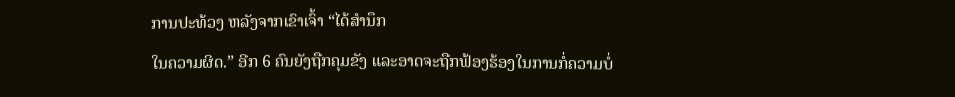ການປະທ້ວງ ຫລັງຈາກເຂົາເຈົ້າ “ໄດ້ສໍານຶກ
ໃນຄວາມຜິດ.” ອີກ 6 ຄົນຍັງຖືກຄຸມຂັງ ແລະອາດຈະຖືກຟ້ອງຮ້ອງໃນການກໍ່ຄວາມບໍ່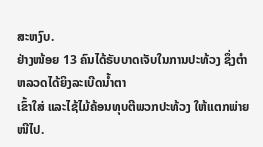ສະຫງົບ.
ຢ່າງໜ້ອຍ 13 ຄົນໄດ້ຣັບບາດເຈັບໃນການປະທ້ວງ ຊຶ່ງຕໍາຫລວດໄດ້ຍິງລະເບີດນໍ້າຕາ
ເຂົ້າໃສ່ ແລະໄຊ້ໄມ້ຄ້ອນທຸບຕີພວກປະທ້ວງ ໃຫ້ແຕກພ່າຍໜີໄປ.